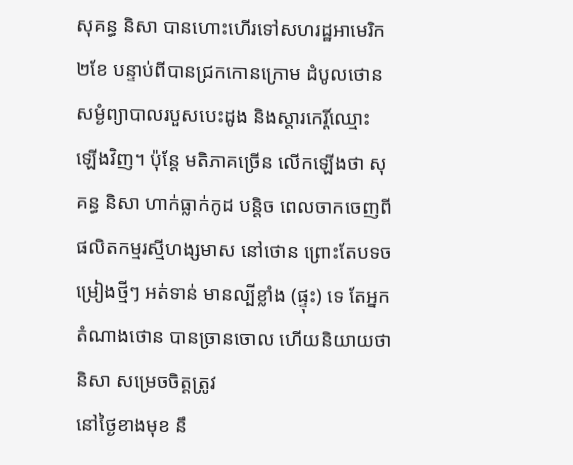សុគន្ធ និសា បានហោះហើរទៅសហរដ្ឋអាមេរិក ២ខែ បន្ទាប់ពីបានជ្រកកោនក្រោម ដំបូលថោន សម្ងំព្យាបាលរបួសបេះដូង និងស្តារកេរ្តិ៍ឈ្មោះឡើងវិញ។ ប៉ុន្តែ មតិភាគច្រើន លើកឡើងថា សុគន្ធ និសា ហាក់ធ្លាក់កូដ បន្តិច ពេលចាកចេញពីផលិតកម្មរស្មីហង្សមាស នៅថោន ព្រោះតែបទចម្រៀងថ្មីៗ អត់ទាន់ មានល្បីខ្លាំង (ផ្ទុះ) ទេ តែអ្នកតំណាងថោន បានច្រានចោល ហើយនិយាយថា និសា សម្រេចចិត្តត្រូវ
នៅថ្ងៃខាងមុខ នឹ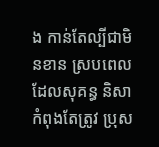ង កាន់តែល្បីជាមិនខាន ស្របពេលដែលសុគន្ធ និសា កំពុងតែត្រូវ ប្រុស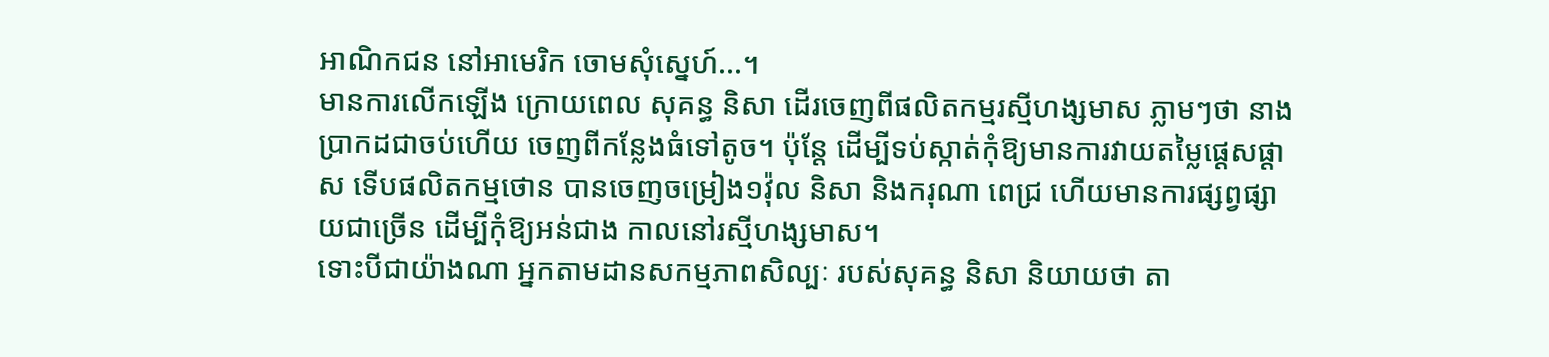អាណិកជន នៅអាមេរិក ចោមសុំស្នេហ៍...។
មានការលើកឡើង ក្រោយពេល សុគន្ធ និសា ដើរចេញពីផលិតកម្មរស្មីហង្សមាស ភ្លាមៗថា នាងប្រាកដជាចប់ហើយ ចេញពីកន្លែងធំទៅតូច។ ប៉ុន្តែ ដើម្បីទប់ស្កាត់កុំឱ្យមានការវាយតម្លៃផ្តេសផ្តាស ទើបផលិតកម្មថោន បានចេញចម្រៀង១វ៉ុល និសា និងករុណា ពេជ្រ ហើយមានការផ្សព្វផ្សាយជាច្រើន ដើម្បីកុំឱ្យអន់ជាង កាលនៅរស្មីហង្សមាស។
ទោះបីជាយ៉ាងណា អ្នកតាមដានសកម្មភាពសិល្បៈ របស់សុគន្ធ និសា និយាយថា តា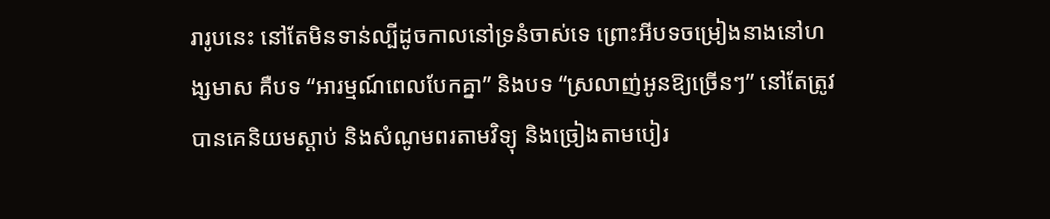រារូបនេះ នៅតែមិនទាន់ល្បីដូចកាលនៅទ្រនំចាស់ទេ ព្រោះអីបទចម្រៀងនាងនៅហង្សមាស គឺបទ “អារម្មណ៍ពេលបែកគ្នា” និងបទ “ស្រលាញ់អូនឱ្យច្រើនៗ” នៅតែត្រូវបានគេនិយមស្តាប់ និងសំណូមពរតាមវិទ្យុ និងច្រៀងតាមបៀរ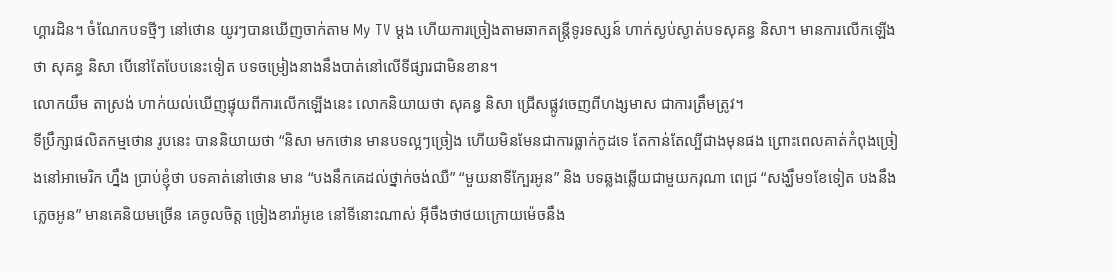ហ្គារដិន។ ចំណែកបទថ្មីៗ នៅថោន យូរៗបានឃើញចាក់តាម My TV ម្តង ហើយការច្រៀងតាមឆាកតន្ត្រីទូរទស្សន៍ ហាក់ស្ងប់ស្ងាត់បទសុគន្ធ និសា។ មានការលើកឡើង ថា សុគន្ធ និសា បើនៅតែបែបនេះទៀត បទចម្រៀងនាងនឹងបាត់នៅលើទីផ្សារជាមិនខាន។
លោកយឹម តាស្រង់ ហាក់យល់ឃើញផ្ទុយពីការលើកឡើងនេះ លោកនិយាយថា សុគន្ធ និសា ជ្រើសផ្លូវចេញពីហង្សមាស ជាការត្រឹមត្រូវ។
ទីប្រឹក្សាផលិតកម្មថោន រូបនេះ បាននិយាយថា “និសា មកថោន មានបទល្អៗច្រៀង ហើយមិនមែនជាការធ្លាក់កូដទេ តែកាន់តែល្បីជាងមុនផង ព្រោះពេលគាត់កំពុងច្រៀងនៅអាមេរិក ហ្នឹង ប្រាប់ខ្ញុំថា បទគាត់នៅថោន មាន “បងនឹកគេដល់ថ្នាក់ចង់ឈឺ” “មួយនាទីក្បែរអូន” និង បទឆ្លងឆ្លើយជាមួយករុណា ពេជ្រ “សង្ឃឹម១ខែទៀត បងនឹងភ្លេចអូន” មានគេនិយមច្រើន គេចូលចិត្ត ច្រៀងខារ៉ាអូខេ នៅទីនោះណាស់ អ៊ីចឹងថាថយក្រោយម៉េចនឹង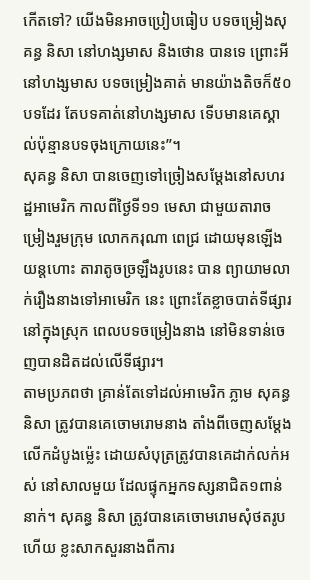កើតទៅ? យើងមិនអាចប្រៀបធៀប បទចម្រៀងសុគន្ធ និសា នៅហង្សមាស និងថោន បានទេ ព្រោះអី នៅហង្សមាស បទចម្រៀងគាត់ មានយ៉ាងតិចក៏៥០បទដែរ តែបទគាត់នៅហង្សមាស ទើបមានគេស្គាល់ប៉ុន្មានបទចុងក្រោយនេះ”។
សុគន្ធ និសា បានចេញទៅច្រៀងសម្តែងនៅសហរដ្ឋអាមេរិក កាលពីថ្ងៃទី១១ មេសា ជាមួយតារាចម្រៀងរួមក្រុម លោកករុណា ពេជ្រ ដោយមុនឡើងយន្តហោះ តារាតូចច្រឡឹងរូបនេះ បាន ព្យាយាមលាក់រឿងនាងទៅអាមេរិក នេះ ព្រោះតែខ្លាចបាត់ទីផ្សារនៅក្នុងស្រុក ពេលបទចម្រៀងនាង នៅមិនទាន់ចេញបានដិតដល់លើទីផ្សារ។
តាមប្រភពថា គ្រាន់តែទៅដល់អាមេរិក ភ្លាម សុគន្ធ និសា ត្រូវបានគេចោមរោមនាង តាំងពីចេញសម្តែងលើកដំបូងម៉្លេះ ដោយសំបុត្រត្រូវបានគេដាក់លក់អស់ នៅសាលមួយ ដែលផ្ទុកអ្នកទស្សនាជិត១ពាន់នាក់។ សុគន្ធ និសា ត្រូវបានគេចោមរោមសុំថតរូប ហើយ ខ្លះសាកសួរនាងពីការ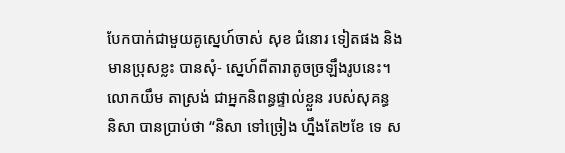បែកបាក់ជាមួយគូស្នេហ៍ចាស់ សុខ ជំនោរ ទៀតផង និងមានប្រុសខ្លះ បានសុំ- ស្នេហ៍ពីតារាតូចច្រឡឹងរូបនេះ។
លោកយឹម តាស្រង់ ជាអ្នកនិពន្ធផ្ទាល់ខ្លួន របស់សុគន្ធ និសា បានប្រាប់ថា “និសា ទៅច្រៀង ហ្នឹងតែ២ខែ ទេ ស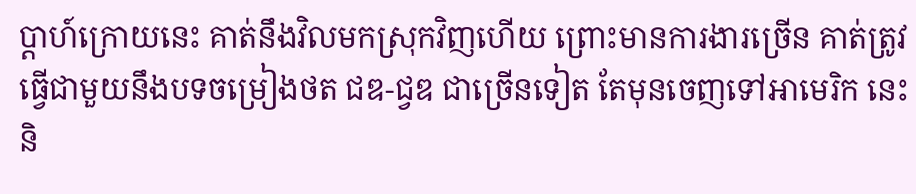ប្តាហ៍ក្រោយនេះ គាត់នឹងវិលមកស្រុកវិញហើយ ព្រោះមានការងារច្រើន គាត់ត្រូវធ្វើជាមួយនឹងបទចម្រៀងថត ជឌ-ជ្វឌ ជាច្រើនទៀត តែមុនចេញទៅអាមេរិក នេះ និ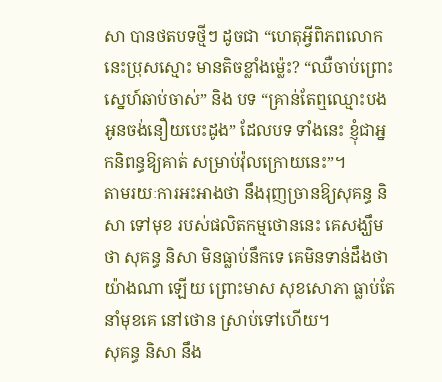សា បានថតបទថ្មីៗ ដូចជា “ហេតុអ្វីពិភពលោកនេះប្រុសស្មោះ មានតិចខ្លាំងម៉្លេះ? “ឈឺចាប់ព្រោះស្នេហ៍ឆាប់ចាស់” និង បទ “គ្រាន់តែឮឈ្មោះបង អូនចង់នឿយបេះដូង” ដែលបទ ទាំងនេះ ខ្ញុំជាអ្នកនិពន្ធឱ្យគាត់ សម្រាប់វ៉ុលក្រោយនេះ”។
តាមរយៈការអះអាងថា នឹងរុញច្រានឱ្យសុគន្ធ និសា ទៅមុខ របស់ផលិតកម្មថោននេះ គេសង្ឃឹមថា សុគន្ធ និសា មិនធ្លាប់នឹកទេ គេមិនទាន់ដឹងថាយ៉ាងណា ឡើយ ព្រោះមាស សុខសោភា ធ្លាប់តែនាំមុខគេ នៅថោន ស្រាប់ទៅហើយ។
សុគន្ធ និសា នឹង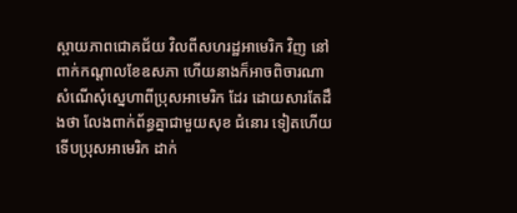ស្ពាយភាពជោគជ័យ វិលពីសហរដ្ឋអាមេរិក វិញ នៅពាក់កណ្តាលខែឧសភា ហើយនាងក៏អាចពិចារណាសំណើសុំស្នេហាពីប្រុសអាមេរិក ដែរ ដោយសារតែដឹងថា លែងពាក់ព័ន្ធគ្នាជាមួយសុខ ជំនោរ ទៀតហើយ ទើបប្រុសអាមេរិក ដាក់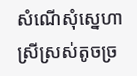សំណើសុំស្នេហាស្រីស្រស់តូចច្រ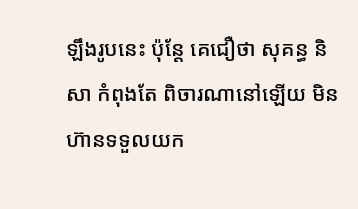ឡឹងរូបនេះ ប៉ុន្តែ គេជឿថា សុគន្ធ និសា កំពុងតែ ពិចារណានៅឡើយ មិនហ៊ានទទួលយក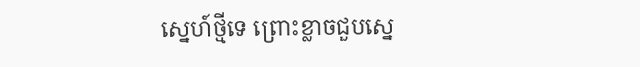ស្នេហ៍ថ្មីទេ ព្រោះខ្លាចជួបស្នេ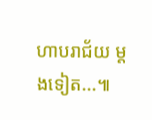ហាបរាជ័យ ម្តងទៀត...៕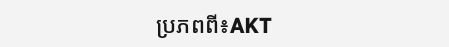ប្រភពពី៖AKT